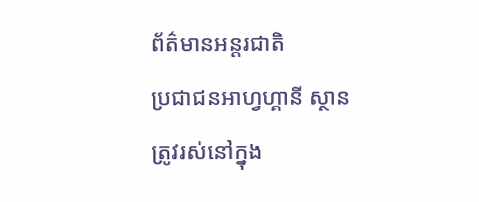ព័ត៌មានអន្តរជាតិ
ប្រជាជនអាហ្វហ្គានី ស្ថាន ត្រូវរស់នៅក្នុង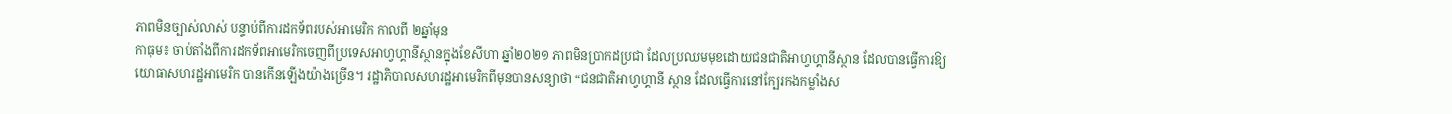ភាពមិនច្បាស់លាស់ បន្ទាប់ពីការដកទ័ពរបស់អាមេរិក កាលពី ២ឆ្នាំមុន
កាធុម៖ ចាប់តាំងពីការដកទ័ពអាមេរិកចេញពីប្រទេសអាហ្វហ្គានីស្ថានក្នុងខែសីហា ឆ្នាំ២០២១ ភាពមិនប្រាកដប្រជា ដែលប្រឈមមុខដោយជនជាតិអាហ្វហ្គានីស្ថាន ដែលបានធ្វើការឱ្យយោធាសហរដ្ឋអាមេរិក បានកើនឡើងយ៉ាងច្រើន។ រដ្ឋាភិបាលសហរដ្ឋអាមេរិកពីមុនបានសន្យាថា “ជនជាតិអាហ្វហ្គានី ស្ថាន ដែលធ្វើការនៅក្បែរកងកម្លាំងស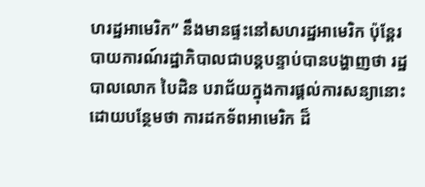ហរដ្ឋអាមេរិក” នឹងមានផ្ទះនៅសហរដ្ឋអាមេរិក ប៉ុន្តែរបាយការណ៍រដ្ឋាភិបាលជាបន្តបន្ទាប់បានបង្ហាញថា រដ្ឋបាលលោក បៃដិន បរាជ័យក្នុងការផ្តល់ការសន្យានោះ ដោយបន្ថែមថា ការដកទ័ពអាមេរិក ដ៏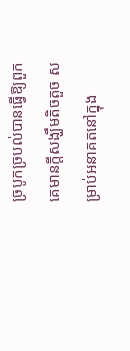ច្របូកច្របល់បានធ្វើឱ្យពួកគេមានក្តីសង្ឃឹមតិចតួច សម្រាប់អនាគតនៅក្នុង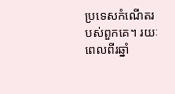ប្រទេសកំណើតរបស់ពួកគេ។ រយៈពេលពីរឆ្នាំ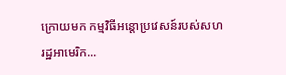ក្រោយមក កម្មវិធីអន្តោប្រវេសន៍របស់សហរដ្ឋអាមេរិក...